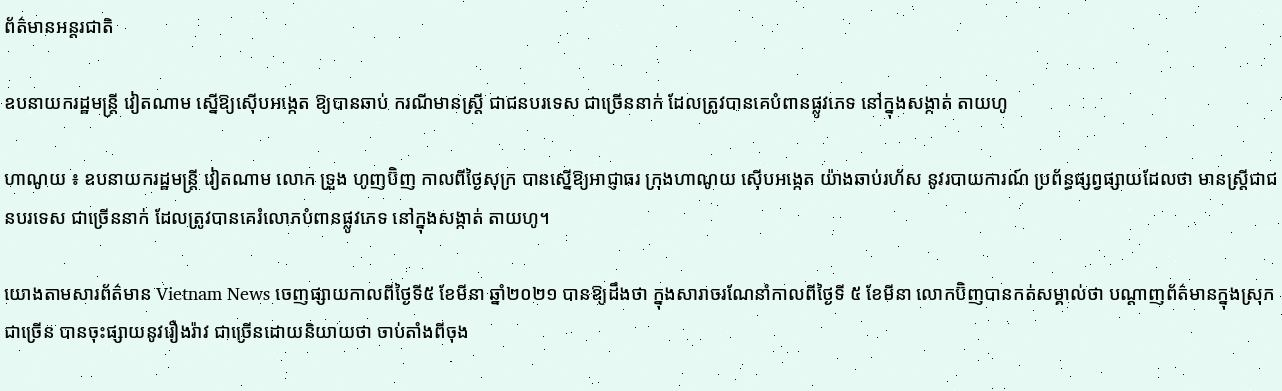ព័ត៌មានអន្តរជាតិ

ឧបនាយករដ្ឋមន្ត្រី វៀតណាម ស្នើឱ្យស៊ើបអង្កេត ឱ្យបានឆាប់ ករណីមានស្ត្រី ជាជនបរទេស ជាច្រើននាក់ ដែលត្រូវបានគេបំពានផ្លូវភេទ នៅក្នុងសង្កាត់ តាយហូ

ហាណូយ ៖ ឧបនាយករដ្ឋមន្ត្រី វៀតណាម លោក ទ្រួង ហូញប៊ិញ កាលពីថ្ងៃសុក្រ បានស្នើឱ្យអាជ្ញាធរ ក្រុងហាណូយ ស៊ើបអង្កេត យ៉ាងឆាប់រហ័ស នូវរបាយការណ៍ ប្រព័ន្ធផ្សព្វផ្សាយដែលថា មានស្ត្រីជាជនបរទេស ជាច្រើននាក់ ដែលត្រូវបានគេរំលោភបំពានផ្លូវភេទ នៅក្នុងសង្កាត់ តាយហូ។

យោងតាមសារព័ត៌មាន Vietnam News ចេញផ្សាយកាលពីថ្ងៃទី៥ ខែមីនា ឆ្នាំ២០២១ បានឱ្យដឹងថា ក្នុងសារាចរណែនាំកាលពីថ្ងៃទី ៥ ខែមីនា លោកប៊ិញបានកត់សម្គាល់ថា បណ្តាញព័ត៌មានក្នុងស្រុកជាច្រើន បានចុះផ្សាយនូវរឿងរ៉ាវ ជាច្រើនដោយនិយាយថា ចាប់តាំងពីចុង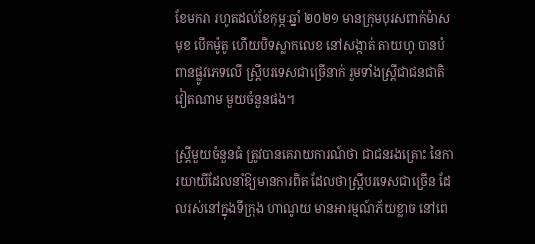ខែមករា រហូតដល់ខែកុម្ភៈឆ្នាំ ២០២១ មានក្រុមបុរសពាក់ម៉ាសមុខ បើកម៉ូតូ ហើយបិទស្លាកលេខ នៅសង្កាត់ តាយហូ បានបំពានផ្លូវភេទលើ ស្ត្រីបរទេសជាច្រើនាក់ រួមទាំងស្រ្តីជាជនជាតិវៀតណាម មួយចំនួនផង។

ស្ត្រីមួយចំនួនធំ ត្រូវបានគេរាយការណ៍ថា ជាជនរងគ្រោះ នៃការយាយីដែលនាំឱ្យមានការពិត ដែលថាស្ត្រីបរទេសជាច្រើន ដែលរស់នៅក្នុងទីក្រុង ហាណូយ មានអារម្មណ៍ភ័យខ្លាច នៅពេ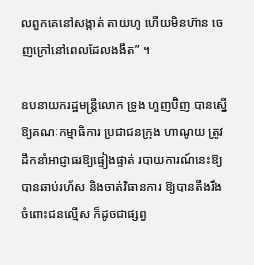លពួកគេនៅសង្កាត់ តាយហូ ហើយមិនហ៊ាន ចេញក្រៅនៅពេលដែលងងឹត” ។

ឧបនាយករដ្ឋមន្រ្តីលោក ទ្រូង ហួញប៊ិញ បានស្នើឱ្យគណៈកម្មាធិការ ប្រជាជនក្រុង ហាណូយ ត្រូវដឹកនាំអាជ្ញាធរឱ្យផ្ទៀងផ្ទាត់ របាយការណ៍នេះឱ្យបានឆាប់រហ័ស និងចាត់វិធានការ ឱ្យបានតឹងរឹង ចំពោះជនល្មើស ក៏ដូចជាផ្សព្វ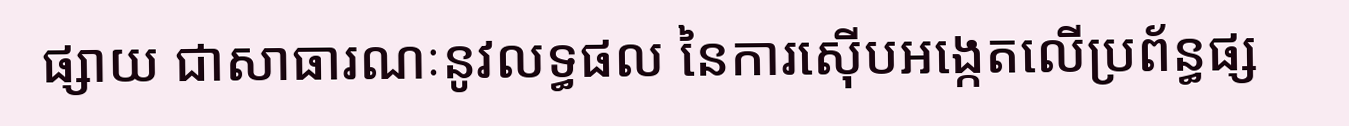ផ្សាយ ជាសាធារណៈនូវលទ្ធផល នៃការស៊ើបអង្កេតលើប្រព័ន្ធផ្ស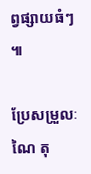ព្វផ្សាយធំៗ ៕

ប្រែសម្រួលៈ ណៃ តុ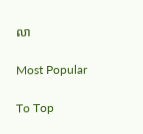លា

Most Popular

To Top